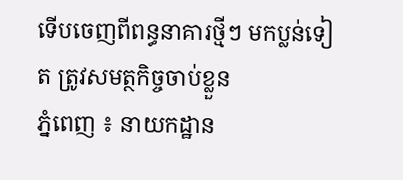ទើបចេញពីពន្ធនាគារថ្មីៗ មកប្លន់ទៀត ត្រូវសមត្ថកិច្ចចាប់ខ្លួន
ភ្នំពេញ ៖ នាយកដ្ឋាន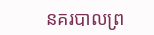នគរបាលព្រ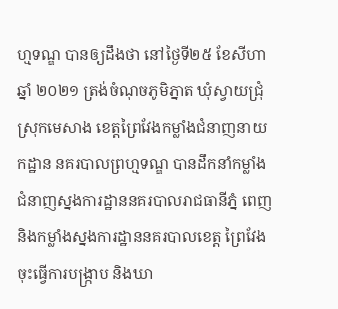ហ្មទណ្ឌ បានឲ្យដឹងថា នៅថ្ងៃទី២៥ ខែសីហា ឆ្នាំ ២០២១ ត្រង់ចំណុចភូមិភ្នាត ឃុំស្វាយជ្រុំ ស្រុកមេសាង ខេត្តព្រៃវែងកម្លាំងជំនាញនាយកដ្ឋាន នគរបាលព្រហ្មទណ្ឌ បានដឹកនាំកម្លាំង ជំនាញស្នងការដ្ឋាននគរបាលរាជធានីភ្នំ ពេញ និងកម្លាំងស្នងការដ្ឋាននគរបាលខេត្ត ព្រៃវែង ចុះធ្វេីការបង្រ្កាប និងឃា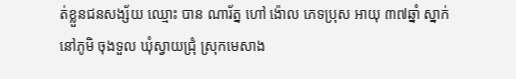ត់ខ្លួនជនសង្ស័យ ឈ្មោះ បាន ណារ័ត្ន ហៅ ង៉ោល ភេទប្រុស អាយុ ៣៧ឆ្នាំ ស្នាក់នៅភូមិ ចុងទួល ឃុំស្វាយជ្រុំ ស្រុកមេសាង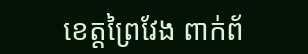ខេត្តព្រៃវែង ពាក់ព័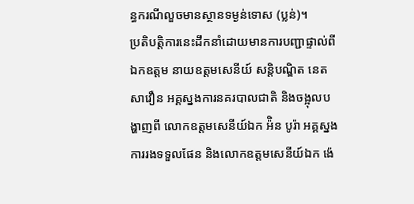ន្ធករណីលួចមានស្ថានទម្ងន់ទោស (ប្លន់)។
ប្រតិបត្តិការនេះដឹកនាំដោយមានការបញ្ជាផ្ទាល់ពី ឯកឧត្តម នាយឧត្តមសេនីយ៍ សន្ដិបណ្ឌិត នេត សាវឿន អគ្គស្នងការនគរបាលជាតិ និងចង្អុលបង្ហាញពី លោកឧត្តមសេនីយ៍ឯក អ៉ិន បូរ៉ា អគ្គស្នងការរងទទួលផែន និងលោកឧត្តមសេនីយ៍ឯក ង៉េ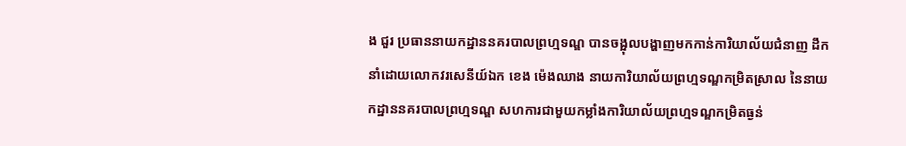ង ជួរ ប្រធាននាយកដ្ឋាននគរបាលព្រហ្មទណ្ឌ បានចង្អុលបង្ហាញមកកាន់ការិយាល័យជំនាញ ដឹកនាំដោយលោកវរសេនីយ៍ឯក ខេង ម៉េងឈាង នាយការិយាល័យព្រហ្មទណ្ឌកម្រិតស្រាល នៃនាយកដ្ឋាននគរបាលព្រហ្មទណ្ឌ សហការជាមួយកម្លាំងការិយាល័យព្រហ្មទណ្ឌកម្រិតធ្ងន់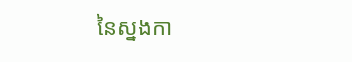នៃស្នងកា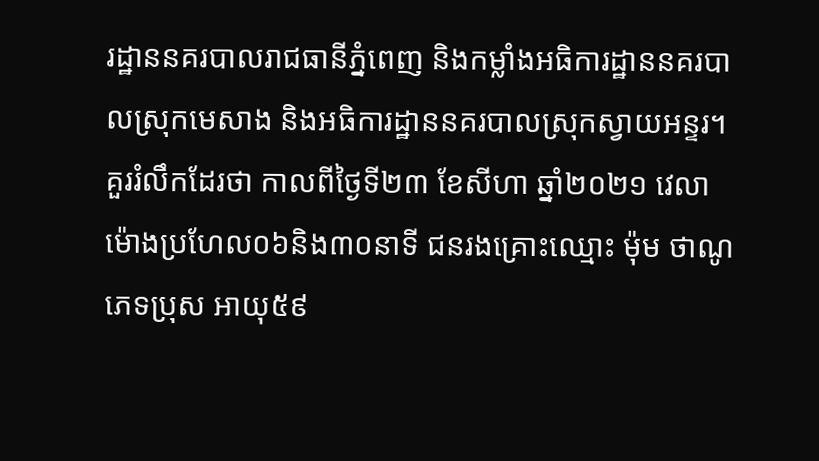រដ្ឋាននគរបាលរាជធានីភ្នំពេញ និងកម្លាំងអធិការដ្ឋាននគរបាលស្រុកមេសាង និងអធិការដ្ឋាននគរបាលស្រុកស្វាយអន្ទរ។
គួររំលឹកដែរថា កាលពីថ្ងៃទី២៣ ខែសីហា ឆ្នាំ២០២១ វេលាម៉ោងប្រហែល០៦និង៣០នាទី ជនរងគ្រោះឈ្មោះ ម៉ុម ថាណូ ភេទប្រុស អាយុ៥៩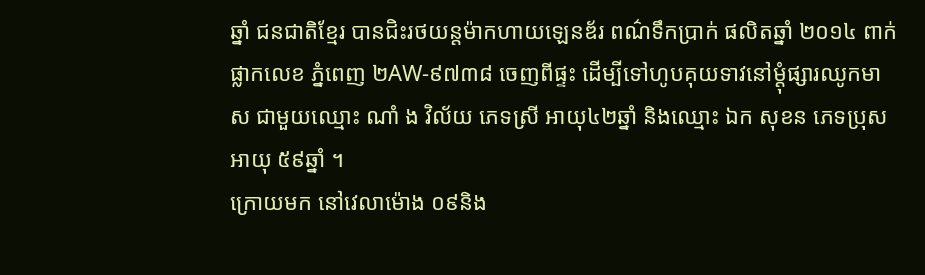ឆ្នាំ ជនជាតិខ្មែរ បានជិះរថយន្តម៉ាកហាយឡេនឌ័រ ពណ៌ទឹកប្រាក់ ផលិតឆ្នាំ ២០១៤ ពាក់ផ្លាកលេខ ភ្នំពេញ ២AW-៩៧៣៨ ចេញពីផ្ទះ ដេីម្បីទៅហូបគុយទាវនៅម្តុំផ្សារឈូកមាស ជាមួយឈ្មោះ ណាំ ង វិល័យ ភេទស្រី អាយុ៤២ឆ្នាំ និងឈ្មោះ ឯក សុខន ភេទប្រុស អាយុ ៥៩ឆ្នាំ ។
ក្រោយមក នៅវេលាម៉ោង ០៩និង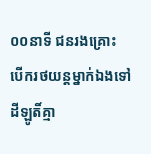០០នាទី ជនរងគ្រោះ បេីករថយន្តម្នាក់ឯងទៅដីឡូតិ៍គ្មា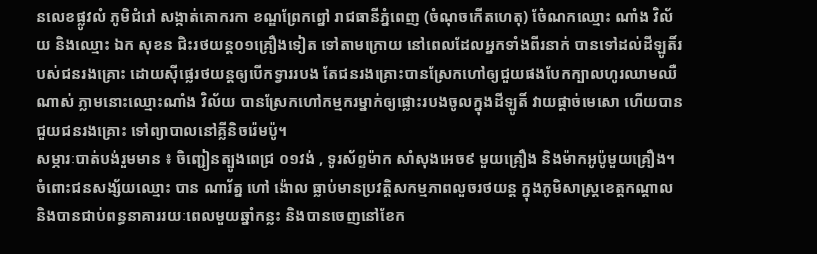នលេខផ្លូវលំ ភូមិជំរៅ សង្កាត់គោករកា ខណ្ឌព្រែកព្នៅ រាជធានីភ្នំពេញ (ចំណុចកេីតហេតុ) ចំែណកឈ្មោះ ណាំង វិល័យ និងឈ្មោះ ឯក សុខន ជិះរថយន្ត០១គ្រឿងទៀត ទៅតាមក្រោយ នៅពេលដែលអ្នកទាំងពីរនាក់ បានទៅដល់ដីឡូតិ៍របស់ជនរងគ្រោះ ដោយសុីផ្លេរថយន្តឲ្យបេីកទ្វាររបង តែជនរងគ្រោះបានស្រែកហៅឲ្យជួយផងបែកក្បាលហូរឈាមឈឺណាស់ ភ្លាមនោះឈ្មោះណាំង វិល័យ បានស្រែកហៅកម្មករម្នាក់ឲ្យផ្លោះរបងចូលក្នុងដីឡូតិ៍ វាយផ្តាច់មេសោ ហេីយបានជួយជនរងគ្រោះ ទៅព្យាបាលនៅគ្លីនិចរ៉េមប៉ូ។
សម្ភារៈបាត់បង់រួមមាន ៖ ចិញ្ជៀនត្បូងពេជ្រ ០១វង់ , ទូរស័ព្ទម៉ាក សាំសុងអេច៩ មួយគ្រឿង និងម៉ាកអូប៉ូមួយគ្រឿង។
ចំពោះជនសង្ស័យឈ្មោះ បាន ណារ័ត្ន ហៅ ង៉ោល ធ្លាប់មានប្រវត្តិសកម្មភាពលួចរថយន្ត ក្នុងភូមិសាស្ត្រខេត្តកណ្តាល និងបានជាប់ពន្ធនាគាររយៈពេលមួយឆ្នាំកន្លះ និងបានចេញនៅខែក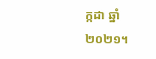ក្កដា ឆ្នាំ២០២១។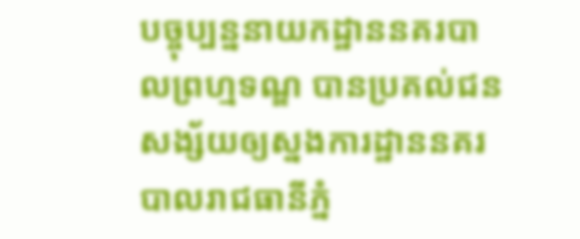បច្ចុប្បន្ននាយកដ្ឋាននគរបាលព្រហ្មទណ្ឌ បានប្រគល់ជនសង្ស័យឲ្យស្នងការដ្ឋាននគរបាលរាជធានីភ្នំ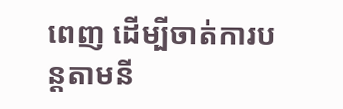ពេញ ដើម្បីចាត់ការបន្ដតាមនី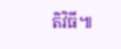តិវិធី៕